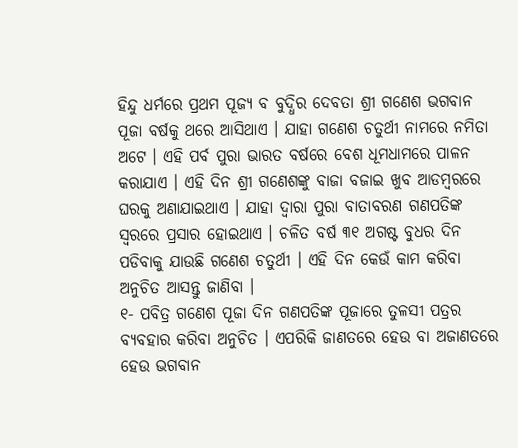ହିନ୍ଦୁ ଧର୍ମରେ ପ୍ରଥମ ପୂଜ୍ୟ ବ ବୁଦ୍ଧିର ଦେବତା ଶ୍ରୀ ଗଣେଶ ଭଗବାନ ପୂଜା ବର୍ଷକୁ ଥରେ ଆସିଥାଏ । ଯାହା ଗଣେଶ ଚତୁର୍ଥୀ ନାମରେ ନମିତା ଅଟେ । ଏହି ପର୍ବ ପୁରା ଭାରତ ବର୍ଷରେ ବେଶ ଧୂମଧାମରେ ପାଳନ କରାଯାଏ । ଏହି ଦିନ ଶ୍ରୀ ଗଣେଶଙ୍କୁ ବାଜା ବଜାଇ ଖୁବ ଆଡମ୍ବରରେ ଘରକୁ ଅଣାଯାଇଥାଏ । ଯାହା ଦ୍ଵାରା ପୁରା ବାତାବରଣ ଗଣପତିଙ୍କ ସ୍ଵରରେ ପ୍ରସାର ହୋଇଥାଏ । ଚଳିତ ବର୍ଷ ୩୧ ଅଗଷ୍ଟ ବୁଧର ଦିନ ପଡିବାକୁ ଯାଉଛି ଗଣେଶ ଚତୁର୍ଥୀ । ଏହି ଦିନ କେଉଁ କାମ କରିବା ଅନୁଚିତ ଆସନ୍ତୁ ଜାଣିବା ।
୧- ପବିତ୍ର ଗଣେଶ ପୂଜା ଦିନ ଗଣପତିଙ୍କ ପୂଜାରେ ତୁଳସୀ ପତ୍ରର ବ୍ୟବହାର କରିବା ଅନୁଚିତ । ଏପରିକି ଜାଣତରେ ହେଉ ବା ଅଜାଣତରେ ହେଉ ଭଗବାନ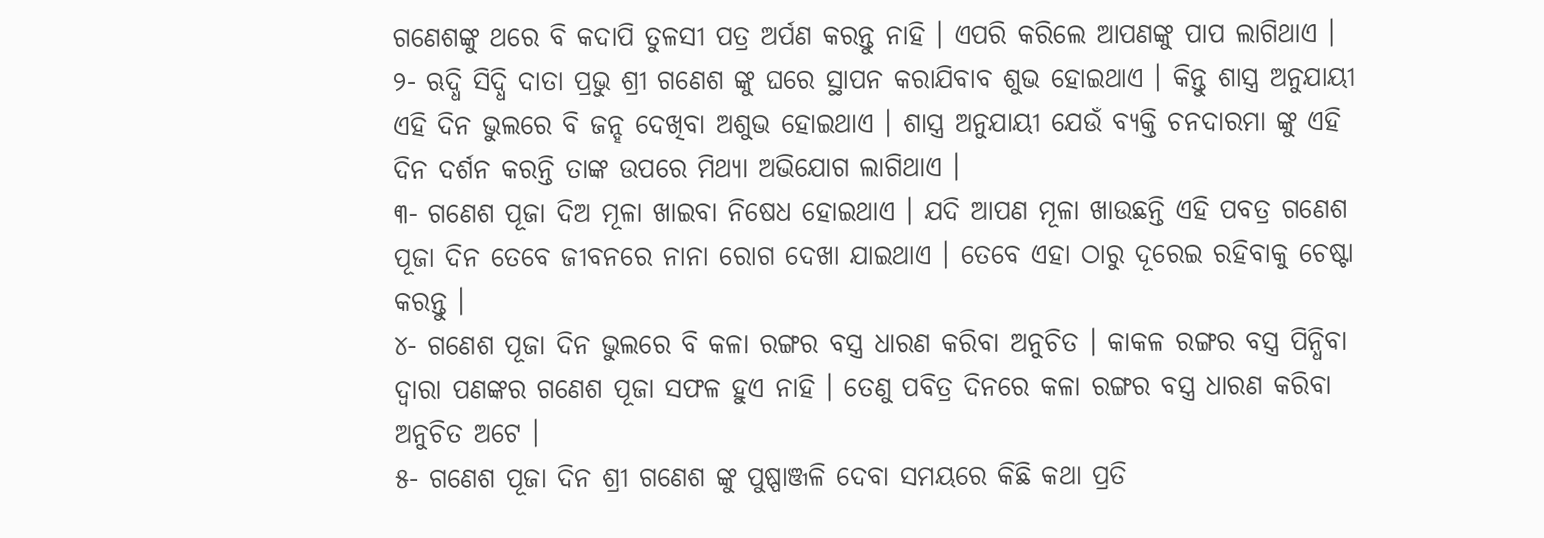ଗଣେଶଙ୍କୁ ଥରେ ବି କଦାପି ତୁଳସୀ ପତ୍ର ଅର୍ପଣ କରନ୍ତୁ ନାହି । ଏପରି କରିଲେ ଆପଣଙ୍କୁ ପାପ ଲାଗିଥାଏ ।
୨- ଋଦ୍ଧି ସିଦ୍ଧି ଦାତା ପ୍ରଭୁ ଶ୍ରୀ ଗଣେଶ ଙ୍କୁ ଘରେ ସ୍ଥାପନ କରାଯିବାବ ଶୁଭ ହୋଇଥାଏ । କିନ୍ତୁ ଶାସ୍ତ୍ର ଅନୁଯାୟୀ ଏହି ଦିନ ଭୁଲରେ ବି ଜନ୍ହ ଦେଖିବା ଅଶୁଭ ହୋଇଥାଏ । ଶାସ୍ତ୍ର ଅନୁଯାୟୀ ଯେଉଁ ବ୍ୟକ୍ତି ଚନଦାରମା ଙ୍କୁ ଏହି ଦିନ ଦର୍ଶନ କରନ୍ତି ତାଙ୍କ ଉପରେ ମିଥ୍ୟା ଅଭିଯୋଗ ଲାଗିଥାଏ ।
୩- ଗଣେଶ ପୂଜା ଦିଅ ମୂଳା ଖାଇବା ନିଷେଧ ହୋଇଥାଏ । ଯଦି ଆପଣ ମୂଳା ଖାଉଛନ୍ତି ଏହି ପବତ୍ର ଗଣେଶ ପୂଜା ଦିନ ତେବେ ଜୀବନରେ ନାନା ରୋଗ ଦେଖା ଯାଇଥାଏ । ତେବେ ଏହା ଠାରୁ ଦୂରେଇ ରହିବାକୁ ଚେଷ୍ଟା କରନ୍ତୁ ।
୪- ଗଣେଶ ପୂଜା ଦିନ ଭୁଲରେ ବି କଳା ରଙ୍ଗର ବସ୍ତ୍ର ଧାରଣ କରିବା ଅନୁଚିତ । କାକଳ ରଙ୍ଗର ବସ୍ତ୍ର ପିନ୍ଧିବା ଦ୍ଵାରା ପଣଙ୍କର ଗଣେଶ ପୂଜା ସଫଳ ହୁଏ ନାହି । ତେଣୁ ପବିତ୍ର ଦିନରେ କଳା ରଙ୍ଗର ବସ୍ତ୍ର ଧାରଣ କରିବା ଅନୁଚିତ ଅଟେ ।
୫- ଗଣେଶ ପୂଜା ଦିନ ଶ୍ରୀ ଗଣେଶ ଙ୍କୁ ପୁଷ୍ପାଞ୍ଜଳି ଦେବା ସମୟରେ କିଛି କଥା ପ୍ରତି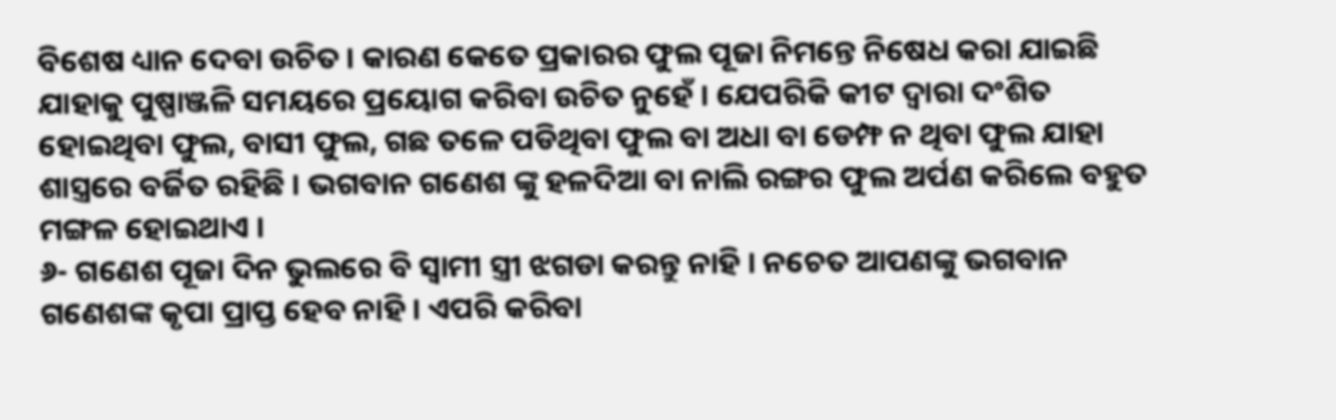ବିଶେଷ ଧ୍ୟାନ ଦେବା ଉଚିତ । କାରଣ କେତେ ପ୍ରକାରର ଫୁଲ ପୂଜା ନିମନ୍ତେ ନିଷେଧ କରା ଯାଇଛି ଯାହାକୁ ପୁଷ୍ପାଞ୍ଜଳି ସମୟରେ ପ୍ରୟୋଗ କରିବା ଉଚିତ ନୁହେଁ । ଯେପରିକି କୀଟ ଦ୍ଵାରା ଦଂଶିତ ହୋଇଥିବା ଫୁଲ, ବାସୀ ଫୁଲ, ଗଛ ତଳେ ପଡିଥିବା ଫୁଲ ବା ଅଧା ବା ଡେମ୍ଫ ନ ଥିବା ଫୁଲ ଯାହା ଶାସ୍ତ୍ରରେ ବର୍ଜିତ ରହିଛି । ଭଗବାନ ଗଣେଶ ଙ୍କୁ ହଳଦିଆ ବା ନାଲି ରଙ୍ଗର ଫୁଲ ଅର୍ପଣ କରିଲେ ବହୁତ ମଙ୍ଗଳ ହୋଇଥାଏ ।
୬- ଗଣେଶ ପୂଜା ଦିନ ଭୁଲରେ ବି ସ୍ଵାମୀ ସ୍ତ୍ରୀ ଝଗଡା କରନ୍ତୁ ନାହି । ନଚେତ ଆପଣଙ୍କୁ ଭଗବାନ ଗଣେଶଙ୍କ କୃପା ପ୍ରାପ୍ତ ହେବ ନାହି । ଏପରି କରିବା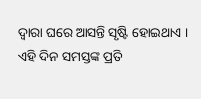ଦ୍ଵାରା ଘରେ ଆସନ୍ତି ସୃଷ୍ଟି ହୋଇଥାଏ । ଏହି ଦିନ ସମସ୍ତଙ୍କ ପ୍ରତି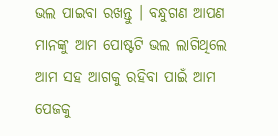ଭଲ ପାଇବା ରଖନ୍ତୁ । ବନ୍ଧୁଗଣ ଆପଣ ମାନଙ୍କୁ ଆମ ପୋଷ୍ଟଟି ଭଲ ଲାଗିଥିଲେ ଆମ ସହ ଆଗକୁ ରହିବା ପାଇଁ ଆମ ପେଜକୁ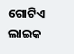ଗୋଟିଏ ଲାଇକ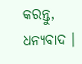କରନ୍ତୁ, ଧନ୍ୟବାଦ ।